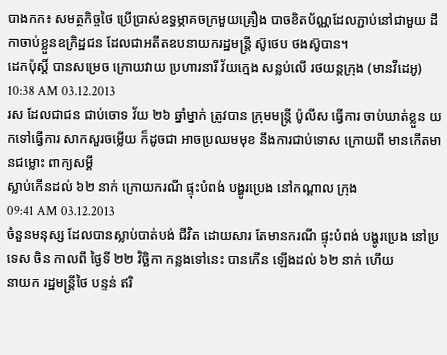បាងកក៖ សមត្ថកិច្ចថៃ ប្រើប្រាស់ឧទ្ធម្ភាគចក្រមួយគ្រឿង បាចខិតប័ណ្ណដែលភ្ជាប់នៅជាមួយ ដីកាចាប់ខ្លួនឧក្រិដ្ឋជន ដែលជាអតីតឧបនាយករដ្ឋមន្រ្តី ស៊ូថេប ថងស៊ូបាន។
ដេកប៉ុស្តិ៍ បានសម្រេច ក្រោយវាយ ប្រហារនារី វ័យក្មេង សន្លប់លើ រថយន្តក្រុង (មានវីដេអូ)
10:38 AM 03.12.2013
រស ដែលជាជន ជាប់ចោទ វ័យ ២៦ ឆ្នាំម្នាក់ ត្រូវបាន ក្រុមមន្រ្តី ប៉ូលីស ធ្វើការ ចាប់ឃាត់ខ្លួន យកទៅធ្វើការ សាកសួរចម្លើយ ក៏ដូចជា អាចប្រឈមមុខ នឹងការជាប់ទោស ក្រោយពី មានកើតមានជម្លោះ ពាក្យសម្តី
ស្លាប់កើនដល់ ៦២ នាក់ ក្រោយករណី ផ្ទុះបំពង់ បង្ហូរប្រេង នៅកណ្តាល ក្រុង
09:41 AM 03.12.2013
ចំនួនមនុស្ស ដែលបានស្លាប់បាត់បង់ ជីវិត ដោយសារ តែមានករណី ផ្ទុះបំពង់ បង្ហូរប្រេង នៅប្រទេស ចិន កាលពី ថ្ងៃទី ២២ វិច្ឆិកា កន្លងទៅនេះ បានកើន ឡើងដល់ ៦២ នាក់ ហើយ
នាយក រដ្ឋមន្ត្រីថៃ បន្ទន់ ឥរិ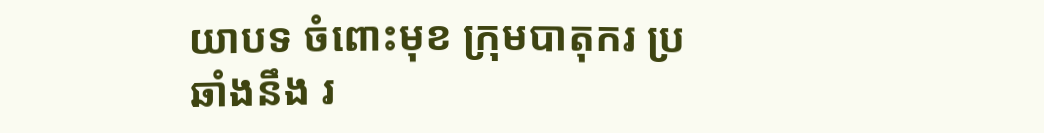យាបទ ចំពោះមុខ ក្រុមបាតុករ ប្រឆាំងនឹង រ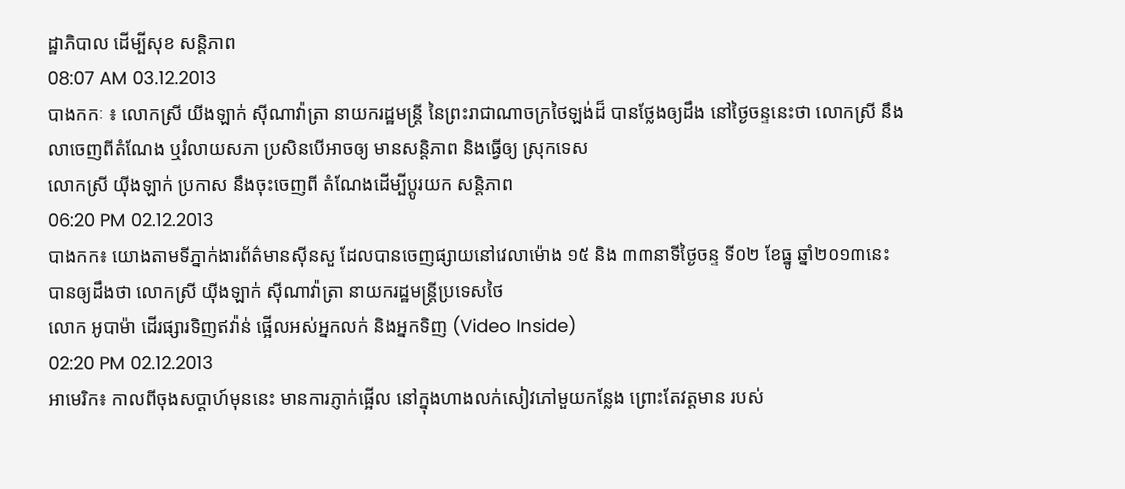ដ្ឋាភិបាល ដើម្បីសុខ សន្តិភាព
08:07 AM 03.12.2013
បាងកកៈ ៖ លោកស្រី យីងឡាក់ ស៊ីណាវ៉ាត្រា នាយករដ្ឋមន្ត្រី នៃព្រះរាជាណាចក្រថៃឡង់ដ៏ បានថ្លែងឲ្យដឹង នៅថ្ងៃចន្ទនេះថា លោកស្រី នឹងលាចេញពីតំណែង ឬរំលាយសភា ប្រសិនបើអាចឲ្យ មានសន្តិភាព និងធ្វើឲ្យ ស្រុកទេស
លោកស្រី យ៉ីងឡាក់ ប្រកាស នឹងចុះចេញពី តំណែងដើម្បីប្តូរយក សន្តិភាព
06:20 PM 02.12.2013
បាងកក៖ យោងតាមទីភ្នាក់ងារព័ត៌មានស៊ីនសួ ដែលបានចេញផ្សាយនៅវេលាម៉ោង ១៥ និង ៣៣នាទីថ្ងៃចន្ទ ទី០២ ខែធ្នូ ឆ្នាំ២០១៣នេះ បានឲ្យដឹងថា លោកស្រី យ៉ីងឡាក់ ស៊ីណាវ៉ាត្រា នាយករដ្ឋមន្រ្តីប្រទេសថៃ
លោក អូបាម៉ា ដើរផ្សារទិញឥវ៉ាន់ ផ្អើលអស់អ្នកលក់ និងអ្នកទិញ (Video Inside)
02:20 PM 02.12.2013
អាមេរិក៖ កាលពីចុងសប្ដាហ៍មុននេះ មានការភ្ញាក់ផ្អើល នៅក្នុងហាងលក់សៀវភៅមួយកន្លែង ព្រោះតែវត្តមាន របស់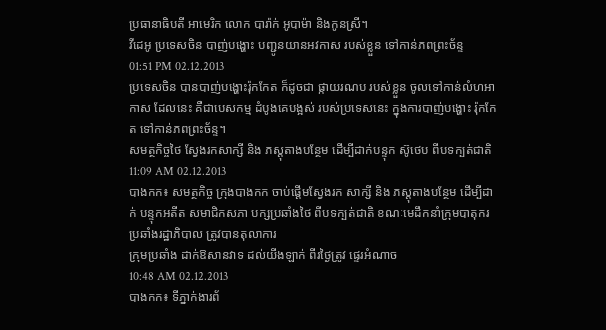ប្រធានាធិបតី អាមេរិក លោក បារ៉ាក់ អូបាម៉ា និងកូនស្រី។
វីដេអូ ប្រទេសចិន បាញ់បង្ហោះ បញ្ជូនយានអវកាស របស់ខ្លួន ទៅកាន់ភពព្រះច័ន្ទ
01:51 PM 02.12.2013
ប្រទេសចិន បានបាញ់បង្ហោះរ៉ុកកែត ក៏ដូចជា ផ្កាយរណប របស់ខ្លួន ចូលទៅកាន់លំហអាកាស ដែលនេះ គឺជាបេសកម្ម ដំបូងគេបង្អស់ របស់ប្រទេសនេះ ក្នុងការបាញ់បង្ហោះ រ៉ុកកែត ទៅកាន់ភពព្រះច័ន្ទ។
សមត្ថកិច្ចថៃ ស្វែងរកសាក្សី និង ភស្តុតាងបន្ថែម ដើម្បីដាក់បន្ទុក ស៊ូថេប ពីបទក្បត់ជាតិ
11:09 AM 02.12.2013
បាងកក៖ សមត្ថកិច្ច ក្រុងបាងកក ចាប់ផ្តើមស្វែងរក សាក្សី និង ភស្តុតាងបន្ថែម ដើម្បីដាក់ បន្ទុកអតីត សមាជិកសភា បក្សប្រឆាំងថៃ ពីបទក្បត់ជាតិ ខណៈមេដឹកនាំក្រុមបាតុករ ប្រឆាំងរដ្ឋាភិបាល ត្រូវបានតុលាការ
ក្រុមប្រឆាំង ដាក់ឱសានវាទ ដល់យីងឡាក់ ពីរថ្ងៃត្រូវ ផ្ទេរអំណាច
10:48 AM 02.12.2013
បាងកក៖ ទីភ្នាក់ងារព័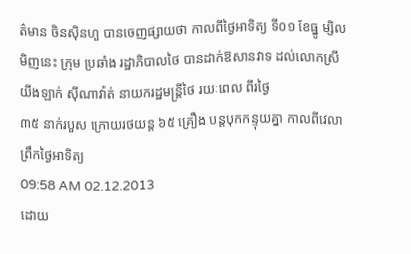ត៌មាន ចិនស៊ិនហួ បានចេញផ្សាយថា កាលពីថ្ងៃអាទិត្យ ទី០១ ខែធ្នូ ម្សិលមិញនេះ ក្រុម ប្រឆាំង រដ្ឋាភិបាលថៃ បានដាក់ឱសានវាទ ដល់លោកស្រី យីងឡាក់ ស៊ីណាវ៉ាត់ នាយករដ្ឋមន្ត្រីថៃ រយៈពេល ពីរថ្ងៃ
៣៥ នាក់របួស ក្រោយរថយន្ត ៦៥ គ្រឿង បន្តបុកកន្ទុយគ្នា កាលពីវេលា ព្រឹកថ្ងៃអាទិត្យ
09:58 AM 02.12.2013
ដោយ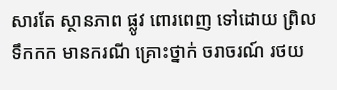សារតែ ស្ថានភាព ផ្លូវ ពោរពេញ ទៅដោយ ព្រិលទឹកកក មានករណី គ្រោះថ្នាក់ ចរាចរណ៍ រថយ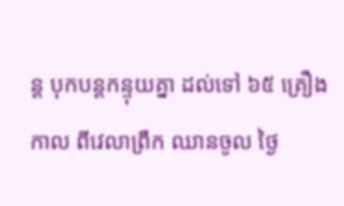ន្ត បុកបន្តកន្ទុយគ្នា ដល់ទៅ ៦៥ គ្រឿង កាល ពីវេលាព្រឹក ឈានចូល ថ្ងៃ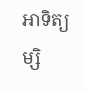អាទិត្យ ម្សិ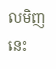លមិញនេះ